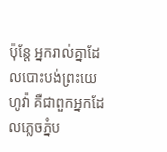ប៉ុន្តែ អ្នករាល់គ្នាដែលបោះបង់ព្រះយេហូវ៉ា គឺជាពួកអ្នកដែលភ្លេចភ្នំប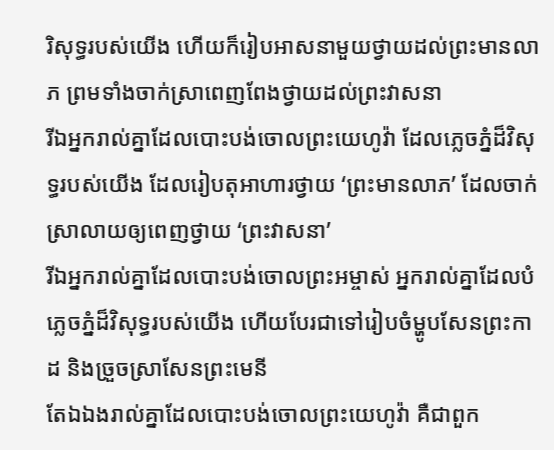រិសុទ្ធរបស់យើង ហើយក៏រៀបអាសនាមួយថ្វាយដល់ព្រះមានលាភ ព្រមទាំងចាក់ស្រាពេញពែងថ្វាយដល់ព្រះវាសនា
រីឯអ្នករាល់គ្នាដែលបោះបង់ចោលព្រះយេហូវ៉ា ដែលភ្លេចភ្នំដ៏វិសុទ្ធរបស់យើង ដែលរៀបតុអាហារថ្វាយ ‘ព្រះមានលាភ’ ដែលចាក់ស្រាលាយឲ្យពេញថ្វាយ ‘ព្រះវាសនា’
រីឯអ្នករាល់គ្នាដែលបោះបង់ចោលព្រះអម្ចាស់ អ្នករាល់គ្នាដែលបំភ្លេចភ្នំដ៏វិសុទ្ធរបស់យើង ហើយបែរជាទៅរៀបចំម្ហូបសែនព្រះកាដ និងច្រួចស្រាសែនព្រះមេនី
តែឯឯងរាល់គ្នាដែលបោះបង់ចោលព្រះយេហូវ៉ា គឺជាពួក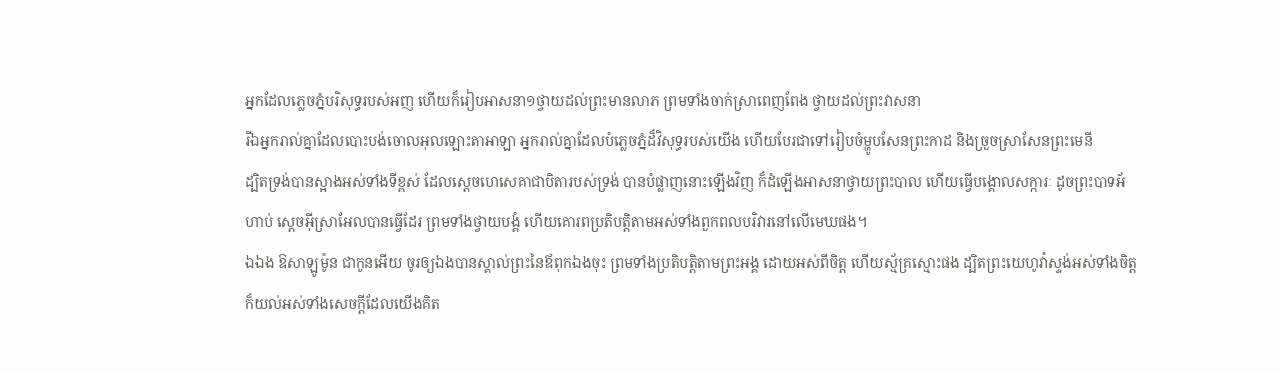អ្នកដែលភ្លេចភ្នំបរិសុទ្ធរបស់អញ ហើយក៏រៀបអាសនា១ថ្វាយដល់ព្រះមានលាភ ព្រមទាំងចាក់ស្រាពេញពែង ថ្វាយដល់ព្រះវាសនា
រីឯអ្នករាល់គ្នាដែលបោះបង់ចោលអុលឡោះតាអាឡា អ្នករាល់គ្នាដែលបំភ្លេចភ្នំដ៏វិសុទ្ធរបស់យើង ហើយបែរជាទៅរៀបចំម្ហូបសែនព្រះកាដ និងច្រួចស្រាសែនព្រះមេនី
ដ្បិតទ្រង់បានស្អាងអស់ទាំងទីខ្ពស់ ដែលស្ដេចហេសេគាជាបិតារបស់ទ្រង់ បានបំផ្លាញនោះឡើងវិញ ក៏ដំឡើងអាសនាថ្វាយព្រះបាល ហើយធ្វើបង្គោលសក្ការៈ ដូចព្រះបាទអ័ហាប់ ស្តេចអ៊ីស្រាអែលបានធ្វើដែរ ព្រមទាំងថ្វាយបង្គំ ហើយគោរពប្រតិបត្តិតាមអស់ទាំងពួកពលបរិវារនៅលើមេឃផង។
ឯឯង ឱសាឡូម៉ូន ជាកូនអើយ ចូរឲ្យឯងបានស្គាល់ព្រះនៃឪពុកឯងចុះ ព្រមទាំងប្រតិបត្តិតាមព្រះអង្គ ដោយអស់ពីចិត្ត ហើយស្ម័គ្រស្មោះផង ដ្បិតព្រះយេហូវ៉ាស្ទង់អស់ទាំងចិត្ត ក៏យល់អស់ទាំងសេចក្ដីដែលយើងគិត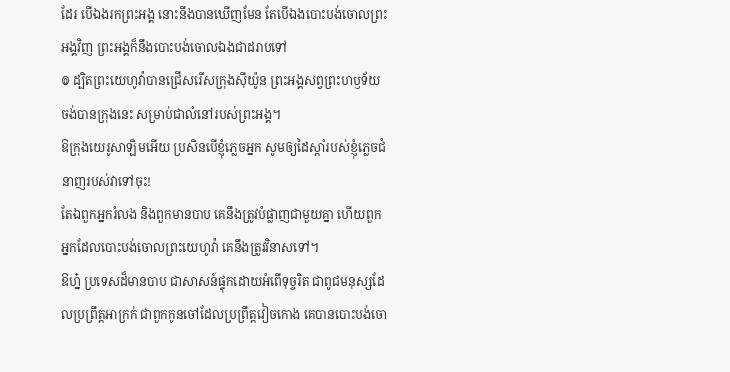ដែរ បើឯងរកព្រះអង្គ នោះនឹងបានឃើញមែន តែបើឯងបោះបង់ចោលព្រះអង្គវិញ ព្រះអង្គក៏នឹងបោះបង់ចោលឯងជាដរាបទៅ
៙ ដ្បិតព្រះយេហូវ៉ាបានជ្រើសរើសក្រុងស៊ីយ៉ូន ព្រះអង្គសព្វព្រះហឫទ័យចង់បានក្រុងនេះ សម្រាប់ជាលំនៅរបស់ព្រះអង្គ។
ឱក្រុងយេរូសាឡិមអើយ ប្រសិនបើខ្ញុំភ្លេចអ្នក សូមឲ្យដៃស្តាំរបស់ខ្ញុំភ្លេចជំនាញរបស់វាទៅចុះ!
តែឯពួកអ្នករំលង និងពួកមានបាប គេនឹងត្រូវបំផ្លាញជាមួយគ្នា ហើយពួកអ្នកដែលបោះបង់ចោលព្រះយេហូវ៉ា គេនឹងត្រូវវិនាសទៅ។
ឱហ្ន៎ ប្រទេសដ៏មានបាប ជាសាសន៍ផ្ទុកដោយអំពើទុច្ចរិត ជាពូជមនុស្សដែលប្រព្រឹត្តអាក្រក់ ជាពួកកូនចៅដែលប្រព្រឹត្តវៀចកោង គេបានបោះបង់ចោ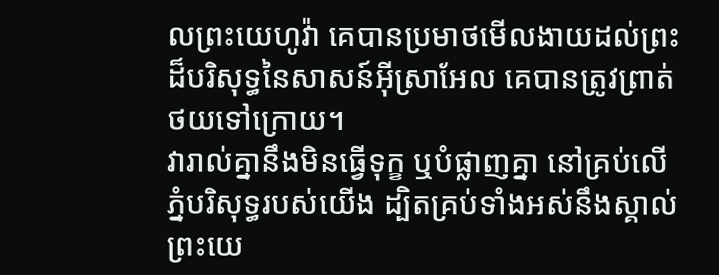លព្រះយេហូវ៉ា គេបានប្រមាថមើលងាយដល់ព្រះ ដ៏បរិសុទ្ធនៃសាសន៍អ៊ីស្រាអែល គេបានត្រូវព្រាត់ថយទៅក្រោយ។
វារាល់គ្នានឹងមិនធ្វើទុក្ខ ឬបំផ្លាញគ្នា នៅគ្រប់លើភ្នំបរិសុទ្ធរបស់យើង ដ្បិតគ្រប់ទាំងអស់នឹងស្គាល់ព្រះយេ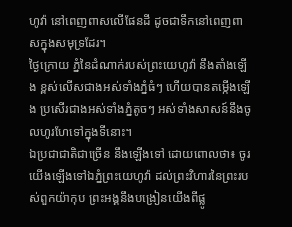ហូវ៉ា នៅពេញពាសលើផែនដី ដូចជាទឹកនៅពេញពាសក្នុងសមុទ្រដែរ។
ថ្ងៃក្រោយ ភ្នំនៃដំណាក់របស់ព្រះយេហូវ៉ា នឹងតាំងឡើង ខ្ពស់លើសជាងអស់ទាំងភ្នំធំៗ ហើយបានតម្កើងឡើង ប្រសើរជាងអស់ទាំងភ្នំតូចៗ អស់ទាំងសាសន៍នឹងចូលហូរហែទៅក្នុងទីនោះ។
ឯប្រជាជាតិជាច្រើន នឹងឡើងទៅ ដោយពោលថា៖ ចូរយើងឡើងទៅឯភ្នំព្រះយេហូវ៉ា ដល់ព្រះវិហារនៃព្រះរបស់ពួកយ៉ាកុប ព្រះអង្គនឹងបង្រៀនយើងពីផ្លូ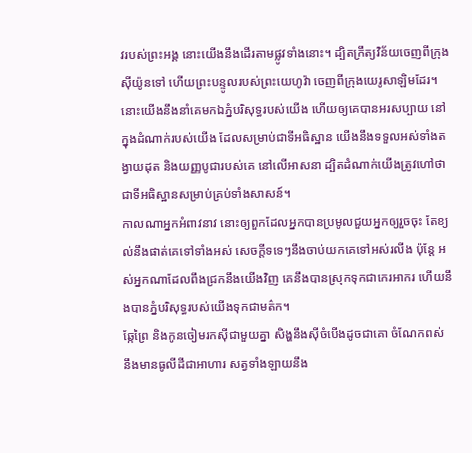វរបស់ព្រះអង្គ នោះយើងនឹងដើរតាមផ្លូវទាំងនោះ។ ដ្បិតក្រឹត្យវិន័យចេញពីក្រុងស៊ីយ៉ូនទៅ ហើយព្រះបន្ទូលរបស់ព្រះយេហូវ៉ា ចេញពីក្រុងយេរូសាឡិមដែរ។
នោះយើងនឹងនាំគេមកឯភ្នំបរិសុទ្ធរបស់យើង ហើយឲ្យគេបានអរសប្បាយ នៅក្នុងដំណាក់របស់យើង ដែលសម្រាប់ជាទីអធិស្ឋាន យើងនឹងទទួលអស់ទាំងតង្វាយដុត និងយញ្ញបូជារបស់គេ នៅលើអាសនា ដ្បិតដំណាក់យើងត្រូវហៅថា ជាទីអធិស្ឋានសម្រាប់គ្រប់ទាំងសាសន៍។
កាលណាអ្នកអំពាវនាវ នោះឲ្យពួកដែលអ្នកបានប្រមូលជួយអ្នកឲ្យរួចចុះ តែខ្យល់នឹងផាត់គេទៅទាំងអស់ សេចក្ដីទទេៗនឹងចាប់យកគេទៅអស់រលីង ប៉ុន្តែ អស់អ្នកណាដែលពឹងជ្រកនឹងយើងវិញ គេនឹងបានស្រុកទុកជាកេរអាករ ហើយនឹងបានភ្នំបរិសុទ្ធរបស់យើងទុកជាមត៌ក។
ឆ្កែព្រៃ និងកូនចៀមរកស៊ីជាមួយគ្នា សិង្ហនឹងស៊ីចំបើងដូចជាគោ ចំណែកពស់ នឹងមានធូលីដីជាអាហារ សត្វទាំងឡាយនឹង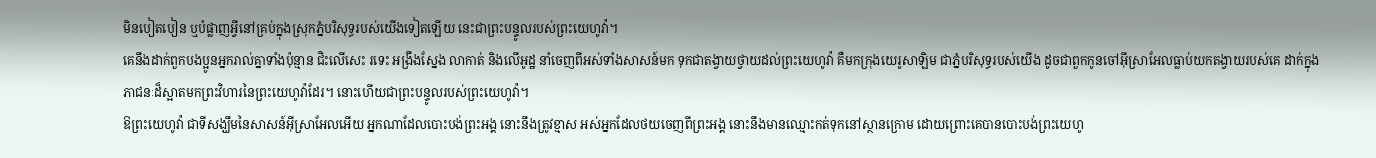មិនបៀតបៀន ឬបំផ្លាញអ្វីនៅគ្រប់ក្នុងស្រុកភ្នំបរិសុទ្ធរបស់យើងទៀតឡើយ នេះជាព្រះបន្ទូលរបស់ព្រះយេហូវ៉ា។
គេនឹងដាក់ពួកបងប្អូនអ្នករាល់គ្នាទាំងប៉ុន្មាន ជិះលើសេះ រទេះ អង្រឹងស្នែង លាកាត់ និងលើអូដ្ឋ នាំចេញពីអស់ទាំងសាសន៍មក ទុកជាតង្វាយថ្វាយដល់ព្រះយេហូវ៉ា គឺមកក្រុងយេរូសាឡិម ជាភ្នំបរិសុទ្ធរបស់យើង ដូចជាពួកកូនចៅអ៊ីស្រាអែលធ្លាប់យកតង្វាយរបស់គេ ដាក់ក្នុងភាជនៈដ៏ស្អាតមកព្រះវិហារនៃព្រះយេហូវ៉ាដែរ។ នោះហើយជាព្រះបន្ទូលរបស់ព្រះយេហូវ៉ា។
ឱព្រះយេហូវ៉ា ជាទីសង្ឃឹមនៃសាសន៍អ៊ីស្រាអែលអើយ អ្នកណាដែលបោះបង់ព្រះអង្គ នោះនឹងត្រូវខ្មាស អស់អ្នកដែលថយចេញពីព្រះអង្គ នោះនឹងមានឈ្មោះកត់ទុកនៅស្ថានក្រោម ដោយព្រោះគេបានបោះបង់ព្រះយេហូ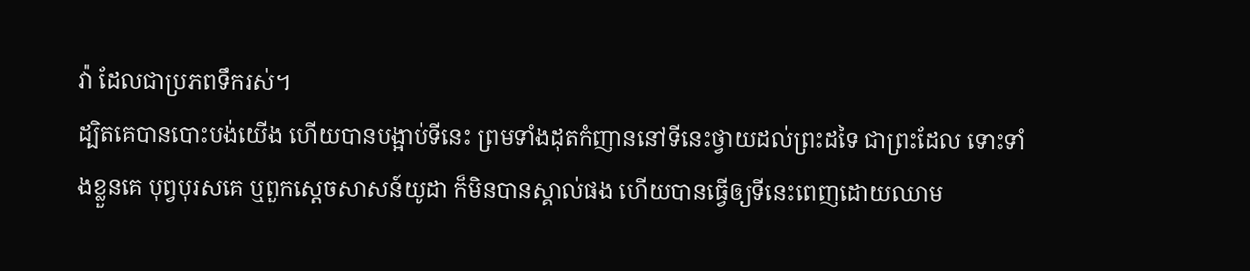វ៉ា ដែលជាប្រភពទឹករស់។
ដ្បិតគេបានបោះបង់យើង ហើយបានបង្អាប់ទីនេះ ព្រមទាំងដុតកំញាននៅទីនេះថ្វាយដល់ព្រះដទៃ ជាព្រះដែល ទោះទាំងខ្លួនគេ បុព្វបុរសគេ ឬពួកស្តេចសាសន៍យូដា ក៏មិនបានស្គាល់ផង ហើយបានធ្វើឲ្យទីនេះពេញដោយឈាម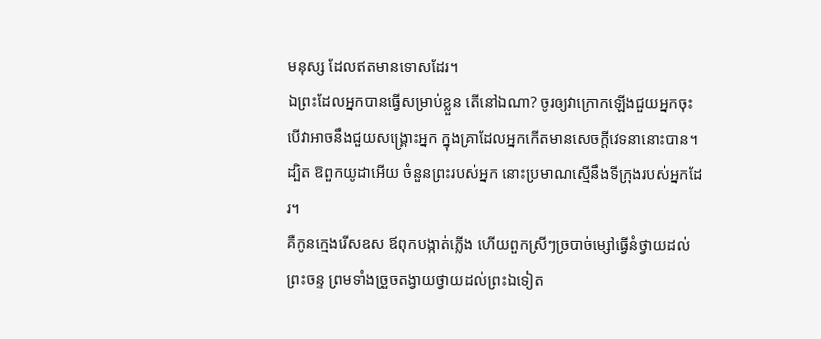មនុស្ស ដែលឥតមានទោសដែរ។
ឯព្រះដែលអ្នកបានធ្វើសម្រាប់ខ្លួន តើនៅឯណា? ចូរឲ្យវាក្រោកឡើងជួយអ្នកចុះ បើវាអាចនឹងជួយសង្គ្រោះអ្នក ក្នុងគ្រាដែលអ្នកកើតមានសេចក្ដីវេទនានោះបាន។ ដ្បិត ឱពួកយូដាអើយ ចំនួនព្រះរបស់អ្នក នោះប្រមាណស្មើនឹងទីក្រុងរបស់អ្នកដែរ។
គឺកូនក្មេងរើសឧស ឪពុកបង្កាត់ភ្លើង ហើយពួកស្រីៗច្របាច់ម្សៅធ្វើនំថ្វាយដល់ព្រះចន្ទ ព្រមទាំងច្រួចតង្វាយថ្វាយដល់ព្រះឯទៀត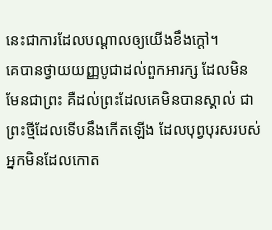នេះជាការដែលបណ្ដាលឲ្យយើងខឹងក្តៅ។
គេបានថ្វាយយញ្ញបូជាដល់ពួកអារក្ស ដែលមិនមែនជាព្រះ គឺដល់ព្រះដែលគេមិនបានស្គាល់ ជាព្រះថ្មីដែលទើបនឹងកើតឡើង ដែលបុព្វបុរសរបស់អ្នកមិនដែលកោត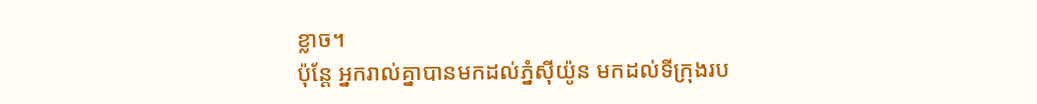ខ្លាច។
ប៉ុន្ដែ អ្នករាល់គ្នាបានមកដល់ភ្នំស៊ីយ៉ូន មកដល់ទីក្រុងរប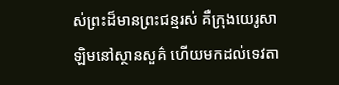ស់ព្រះដ៏មានព្រះជន្មរស់ គឺក្រុងយេរូសាឡិមនៅស្ថានសួគ៌ ហើយមកដល់ទេវតា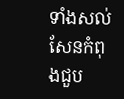ទាំងសល់សែនកំពុងជួប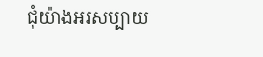ជុំយ៉ាងអរសប្បាយ